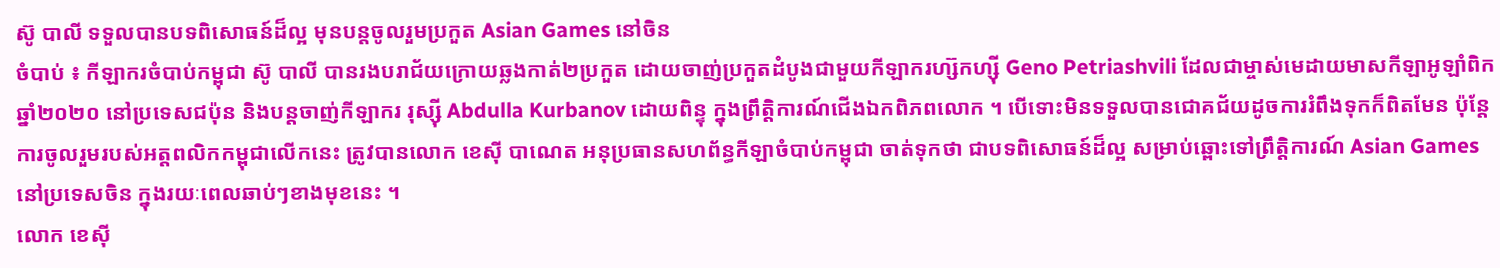ស៊ូ បាលី ទទួលបានបទពិសោធន៍ដ៏ល្អ មុនបន្តចូលរួមប្រកួត Asian Games នៅចិន
ចំបាប់ ៖ កីឡាករចំបាប់កម្ពុជា ស៊ូ បាលី បានរងបរាជ័យក្រោយឆ្លងកាត់២ប្រកួត ដោយចាញ់ប្រកួតដំបូងជាមួយកីឡាករហ្ស៊កហ្ស៊ី Geno Petriashvili ដែលជាម្ចាស់មេដាយមាសកីឡាអូឡាំពិក ឆ្នាំ២០២០ នៅប្រទេសជប៉ុន និងបន្តចាញ់កីឡាករ រុស្ស៊ី Abdulla Kurbanov ដោយពិន្ទុ ក្នុងព្រឹត្តិការណ៍ជើងឯកពិភពលោក ។ បើទោះមិនទទួលបានជោគជ័យដូចការរំពឹងទុកក៏ពិតមែន ប៉ុន្តែការចូលរួមរបស់អត្តពលិកកម្ពុជាលើកនេះ ត្រូវបានលោក ខេស៊ី បាណេត អនុប្រធានសហព័ន្ធកីឡាចំបាប់កម្ពុជា ចាត់ទុកថា ជាបទពិសោធន៍ដ៏ល្អ សម្រាប់ឆ្ពោះទៅព្រឹត្តិការណ៍ Asian Games នៅប្រទេសចិន ក្នុងរយៈពេលឆាប់ៗខាងមុខនេះ ។
លោក ខេស៊ី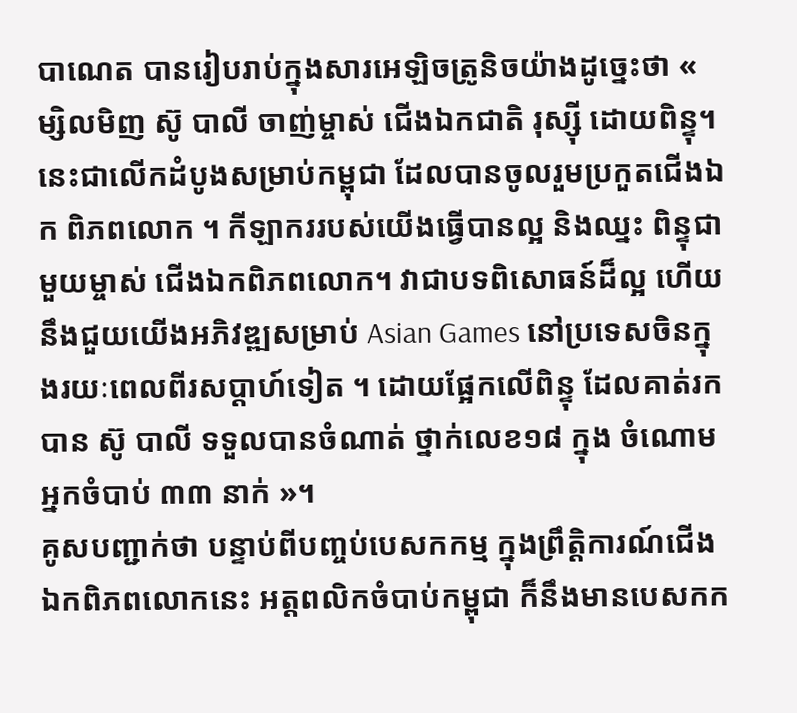បាណេត បានរៀបរាប់ក្នុងសារអេឡិចត្រូនិចយ៉ាងដូច្នេះថា « ម្សិលមិញ ស៊ូ បាលី ចាញ់ម្ចាស់ ជើងឯកជាតិ រុស្ស៊ី ដោយពិន្ទុ។ នេះជាលើកដំបូងសម្រាប់កម្ពុជា ដែលបានចូលរួមប្រកួតជើងឯក ពិភពលោក ។ កីឡាកររបស់យើងធ្វើបានល្អ និងឈ្នះ ពិន្ទុជាមួយម្ចាស់ ជើងឯកពិភពលោក។ វាជាបទពិសោធន៍ដ៏ល្អ ហើយនឹងជួយយើងអភិវឌ្ឍសម្រាប់ Asian Games នៅប្រទេសចិនក្នុងរយៈពេលពីរសប្តាហ៍ទៀត ។ ដោយផ្អែកលើពិន្ទុ ដែលគាត់រកបាន ស៊ូ បាលី ទទួលបានចំណាត់ ថ្នាក់លេខ១៨ ក្នុង ចំណោម អ្នកចំបាប់ ៣៣ នាក់ »។
គូសបញ្ជាក់ថា បន្ទាប់ពីបញ្ចប់បេសកកម្ម ក្នុងព្រឹត្តិការណ៍ជើងឯកពិភពលោកនេះ អត្តពលិកចំបាប់កម្ពុជា ក៏នឹងមានបេសកក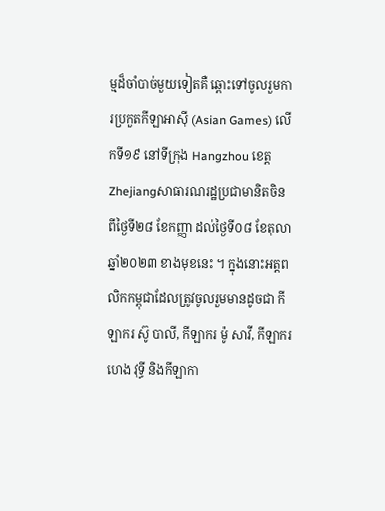ម្មដ៏ចាំបាច់មួយទៀតគឺ ឆ្ពោះទៅចូលរួមការប្រកួតកីឡាអាស៊ី (Asian Games) លើកទី១៩ នៅទីក្រុង Hangzhou ខេត្ត Zhejiangសាធារណរដ្ឋប្រជាមានិតចិន ពីថ្ងៃទី២៨ ខែកញ្ញា ដល់ថ្ងៃទី០៨ ខែតុលា ឆ្នាំ២០២៣ ខាងមុខនេះ ។ ក្នុងនោះអត្តពលិកកម្ពុជាដែលត្រូវចូលរួមមានដូចជា កីឡាករ ស៊ូ បាលី, កីឡាករ ម៉ូ សាវី, កីឡាករ ហេង វុទ្ធី និងកីឡាកា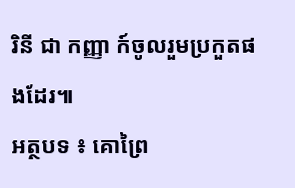រិនី ជា កញ្ញា ក៍ចូលរួមប្រកួតផងដែរ៕
អត្ថបទ ៖ គោព្រៃ